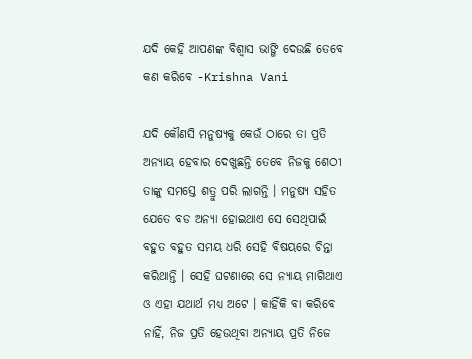ଯଦି କେହି ଆପଣଙ୍କ ବିଶ୍ଵାସ ଭାଙ୍ଗି ଦେଉଛି ତେବେ କଣ କରିବେ -Krishna Vani

ଯଦି କୌଣସି ମନୁଷ୍ୟକୁ କେଉଁ ଠାରେ ତା ପ୍ରତି ଅନ୍ୟାୟ ହେବାର ଦେଖୁଛନ୍ତି ତେବେ ନିଜକୁ ଶେଠୀ ତାଙ୍କୁ ସମସ୍ତେ ଶତ୍ରୁ ପରି ଲାଗନ୍ତି । ମନୁଷ୍ୟ ସହିତ ଯେତେ ବଡ ଅନ୍ୟା ହୋଇଥାଏ ସେ ସେଥିପାଇଁ ବହୁତ ବହୁତ ସମୟ ଧରି ସେହି ବିଷୟରେ ଚିନ୍ତା କରିଥାନ୍ତି । ସେହି ଘଟଣାରେ ସେ ନ୍ୟାୟ ମାଗିଥାଏ ଓ ଏହା ଯଥାର୍ଥ ମଧ୍ୟ ଅଟେ । କାହିଁକି ବା କରିବେ ନାହିଁ, ନିଜ ପ୍ରତି ହେଉଥିବା ଅନ୍ୟାୟ ପ୍ରତି ନିଜେ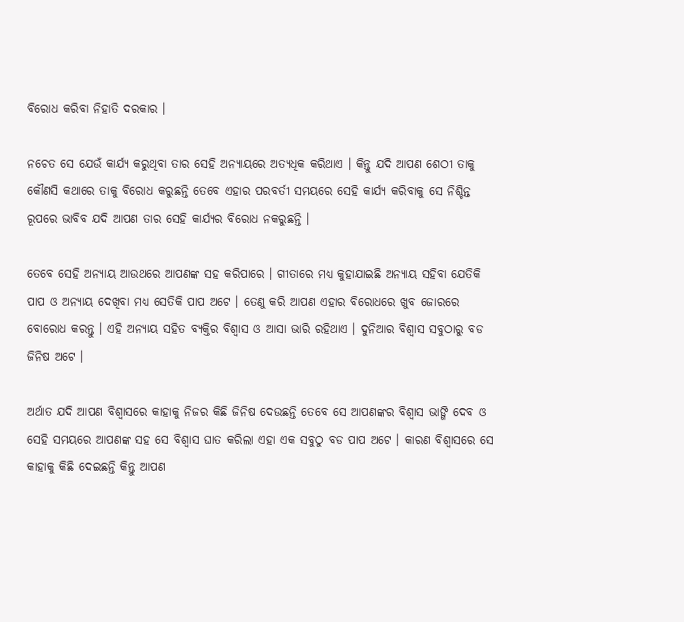ବିରୋଧ କରିବା ନିହାତି ଦରକାର ।

ନଚେତ ସେ ଯେଉଁ କାର୍ଯ୍ୟ କରୁଥିବା ତାର ସେହି ଅନ୍ୟାୟରେ ଅତ୍ୟଧିକ କରିଥାଏ । କିନ୍ତୁ ଯଦି ଆପଣ ଶେଠୀ ତାକୁ କୌଣସି କଥାରେ ତାକୁ ବିରୋଧ କରୁଛନ୍ତି ତେବେ ଏହାର ପରବର୍ତୀ ସମୟରେ ସେହି କାର୍ଯ୍ୟ କରିବାକୁ ସେ ନିଶ୍ଚିନ୍ତ ରୂପରେ ଭାବିବ ଯଦି ଆପଣ ତାର ସେହି କାର୍ଯ୍ୟର ବିରୋଧ ନକରୁଛନ୍ତି ।

ତେବେ ସେହି ଅନ୍ୟାୟ ଆଉଥରେ ଆପଣଙ୍କ ସହ କରିପାରେ । ଗୀତାରେ ମଧ୍ୟ କୁହାଯାଇଛି ଅନ୍ୟାୟ ସହିବା ଯେତିକି ପାପ ଓ ଅନ୍ୟାୟ ଦେଖିବା ମଧ୍ୟ ସେତିକି ପାପ ଅଟେ । ତେଣୁ କରି ଆପଣ ଏହାର ବିରୋଧରେ ଖୁବ ଜୋରରେ ବୋରୋଧ କରନ୍ତୁ । ଏହି ଅନ୍ୟାୟ ସହିତ ବ୍ୟକ୍ତିର ବିଶ୍ଵାସ ଓ ଆସା ଭାରି ରହିଥାଏ । ଦୁନିଆର ବିଶ୍ଵାସ ସବୁଠାରୁ ବଡ ଜିନିଷ ଅଟେ ।

ଅର୍ଥାତ ଯଦି ଆପଣ ବିଶ୍ଵାସରେ କାହାକୁ ନିଜର କିଛି ଜିନିଷ ଦେଉଛନ୍ତି ତେବେ ସେ ଆପଣଙ୍କର ବିଶ୍ଵାସ ଭାଙ୍ଗି ଦେବ ଓ ସେହି ସମୟରେ ଆପଣଙ୍କ ସହ ସେ ବିଶ୍ଵାସ ଘାତ କରିଲା ଏହା ଏକ ସବୁଠୁ ବଡ ପାପ ଅଟେ । କାରଣ ବିଶ୍ଵାସରେ ସେ କାହାକୁ କିଛି ଦେଇଛନ୍ତି କିନ୍ତୁ ଆପଣ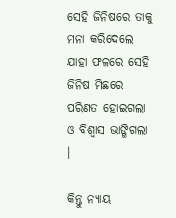ସେହି ଜିନିଷରେ ତାକୁ ମନା କରିଦେଲେ ଯାହା ଫଳରେ ସେହି ଜିନିଷ ମିଛରେ ପରିଣତ ହୋଇଗଲା ଓ ବିଶ୍ଵାସ ଭାଙ୍ଗିଗଲା ।

କିନ୍ତୁ ନ୍ୟାୟ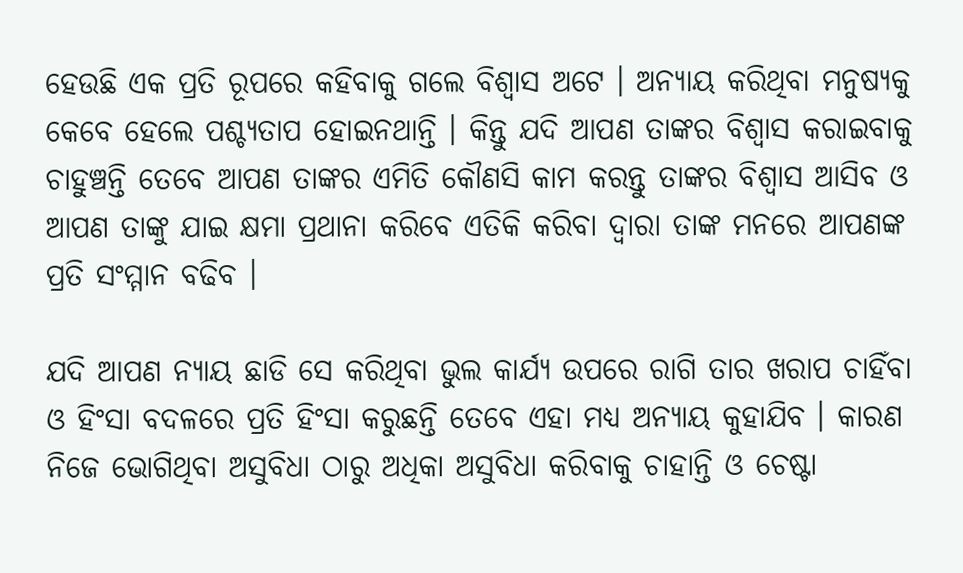ହେଉଛି ଏକ ପ୍ରତି ରୂପରେ କହିବାକୁ ଗଲେ ବିଶ୍ବାସ ଅଟେ । ଅନ୍ୟାୟ କରିଥିବା ମନୁଷ୍ୟକୁ କେବେ ହେଲେ ପଶ୍ଚ୍ୟତାପ ହୋଇନଥାନ୍ତି । କିନ୍ତୁ ଯଦି ଆପଣ ତାଙ୍କର ବିଶ୍ଵାସ କରାଇବାକୁ ଚାହୁଞ୍ଚନ୍ତି ତେବେ ଆପଣ ତାଙ୍କର ଏମିତି କୌଣସି କାମ କରନ୍ତୁ ତାଙ୍କର ବିଶ୍ବାସ ଆସିବ ଓ ଆପଣ ତାଙ୍କୁ ଯାଇ କ୍ଷମା ପ୍ରଥାନା କରିବେ ଏତିକି କରିବା ଦ୍ଵାରା ତାଙ୍କ ମନରେ ଆପଣଙ୍କ ପ୍ରତି ସଂମ୍ମାନ ବଢିବ ।

ଯଦି ଆପଣ ନ୍ୟାୟ ଛାଡି ସେ କରିଥିବା ଭୁଲ କାର୍ଯ୍ୟ ଉପରେ ରାଗି ତାର ଖରାପ ଚାହିଁବା ଓ ହିଂସା ବଦଳରେ ପ୍ରତି ହିଂସା କରୁଛନ୍ତି ତେବେ ଏହା ମଧ୍ୟ ଅନ୍ୟାୟ କୁହାଯିବ । କାରଣ ନିଜେ ଭୋଗିଥିବା ଅସୁବିଧା ଠାରୁ ଅଧିକା ଅସୁବିଧା କରିବାକୁ ଚାହାନ୍ତି ଓ ଚେଷ୍ଟା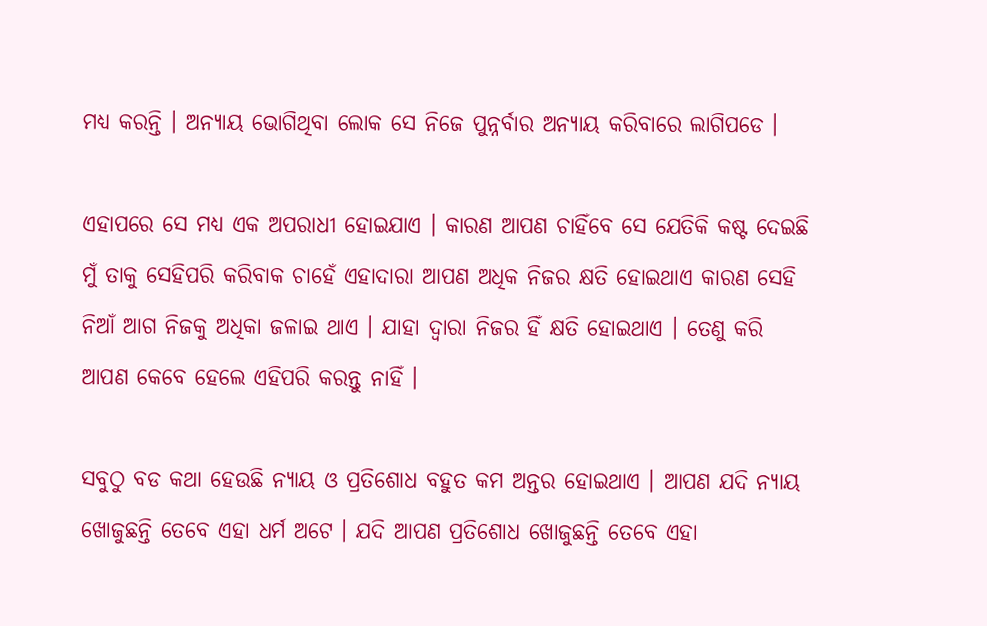ମଧ୍ୟ କରନ୍ତି । ଅନ୍ୟାୟ ଭୋଗିଥିବା ଲୋକ ସେ ନିଜେ ପୁନ୍ନର୍ବାର ଅନ୍ୟାୟ କରିବାରେ ଲାଗିପଡେ ।

ଏହାପରେ ସେ ମଧ୍ୟ ଏକ ଅପରାଧୀ ହୋଇଯାଏ । କାରଣ ଆପଣ ଚାହିଁବେ ସେ ଯେତିକି କଷ୍ଟ ଦେଇଛି ମୁଁ ତାକୁ ସେହିପରି କରିବାକ ଚାହେଁ ଏହାଦାରା ଆପଣ ଅଧିକ ନିଜର କ୍ଷତି ହୋଇଥାଏ କାରଣ ସେହି ନିଆଁ ଆଗ ନିଜକୁ ଅଧିକା ଜଳାଇ ଥାଏ । ଯାହା ଦ୍ଵାରା ନିଜର ହିଁ କ୍ଷତି ହୋଇଥାଏ । ତେଣୁ କରି ଆପଣ କେବେ ହେଲେ ଏହିପରି କରନ୍ତୁ ନାହିଁ ।

ସବୁଠୁ ବଡ କଥା ହେଉଛି ନ୍ୟାୟ ଓ ପ୍ରତିଶୋଧ ବହୁତ କମ ଅନ୍ତର ହୋଇଥାଏ । ଆପଣ ଯଦି ନ୍ୟାୟ ଖୋଜୁଛନ୍ତି ତେବେ ଏହା ଧର୍ମ ଅଟେ । ଯଦି ଆପଣ ପ୍ରତିଶୋଧ ଖୋଜୁଛନ୍ତି ତେବେ ଏହା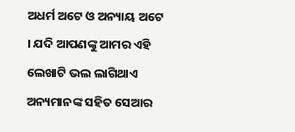ଅଧର୍ମ ଅଟେ ଓ ଅନ୍ୟାୟ ଅଟେ । ଯଦି ଆପଣଙ୍କୁ ଆମର ଏହି ଲେଖାଟି ଭଲ ଲାଗିଥାଏ ଅନ୍ୟମାନଙ୍କ ସହିତ ସେଆର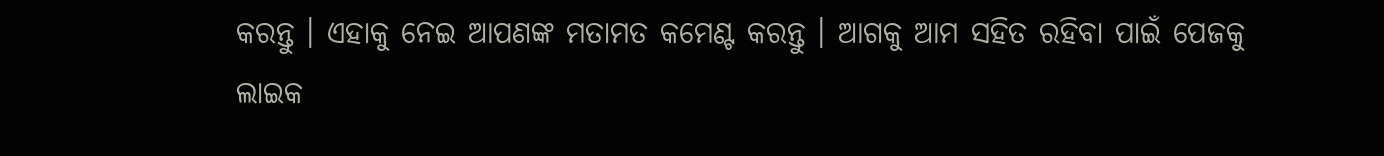କରନ୍ତୁ । ଏହାକୁ ନେଇ ଆପଣଙ୍କ ମତାମତ କମେଣ୍ଟ କରନ୍ତୁ । ଆଗକୁ ଆମ ସହିତ ରହିବା ପାଇଁ ପେଜକୁ ଲାଇକ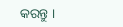କରନ୍ତୁ ।